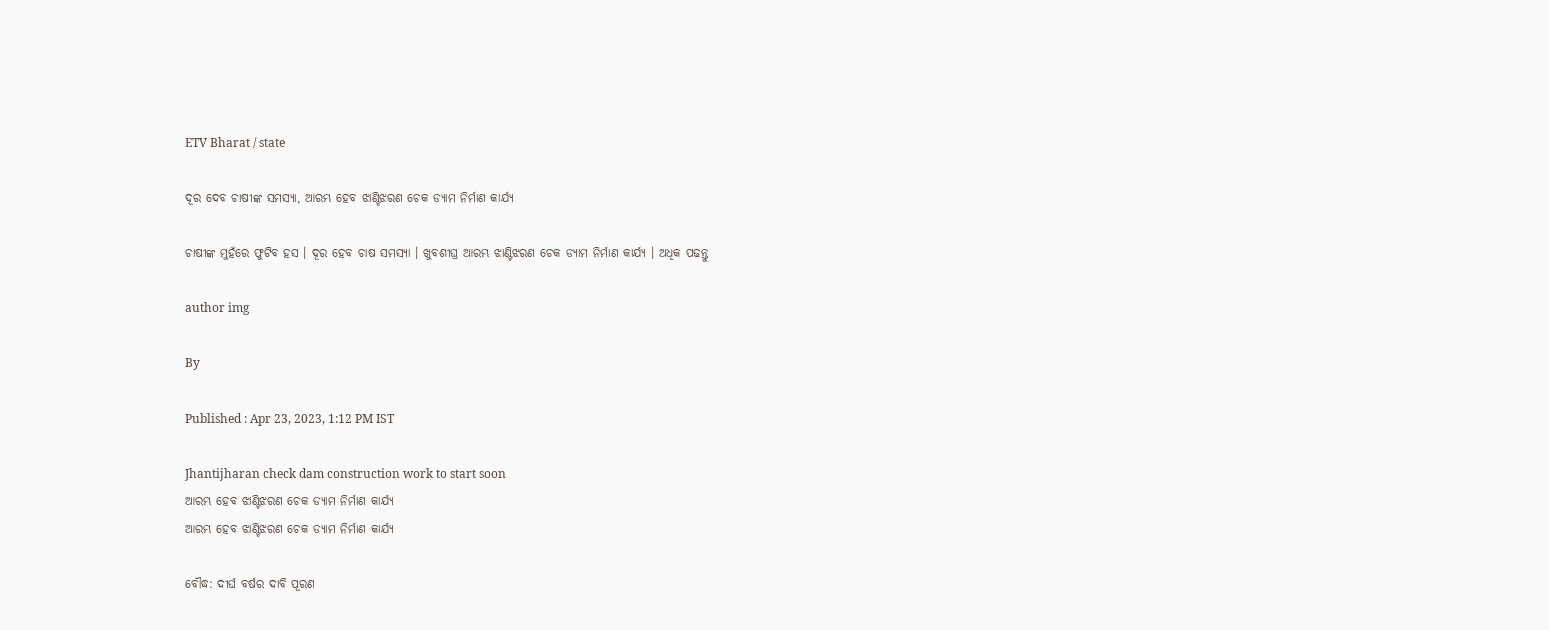ETV Bharat / state

ଦୂର ଦେବ ଚାଷୀଙ୍କ ସମସ୍ୟା, ଆରମ୍ଭ ହେବ ଝାଣ୍ଟିଝରଣ ଚେକ ଡ୍ୟାମ ନିର୍ମାଣ କାର୍ଯ୍ୟ

ଚାଷୀଙ୍କ ମୁହଁରେ ଫୁଟିବ ହସ । ଦୂର ହେବ ଚାଷ ସମସ୍ୟା । ଖୁବଶୀଘ୍ର ଆରମ୍ଭ ଝାଣ୍ଟିଝରଣ ଚେକ ଡ୍ୟାମ ନିର୍ମାଣ କାର୍ଯ୍ୟ । ଅଧିକ ପଢନ୍ତୁ

author img

By

Published : Apr 23, 2023, 1:12 PM IST

Jhantijharan check dam construction work to start soon
ଆରମ୍ଭ ହେବ ଝାଣ୍ଟିଝରଣ ଚେକ ଡ୍ୟାମ ନିର୍ମାଣ କାର୍ଯ୍ୟ
ଆରମ୍ଭ ହେବ ଝାଣ୍ଟିଝରଣ ଚେକ ଡ୍ୟାମ ନିର୍ମାଣ କାର୍ଯ୍ୟ

ବୌଦ୍ଧ: ଦୀର୍ଘ ବର୍ଷର ଦାବି ପୂରଣ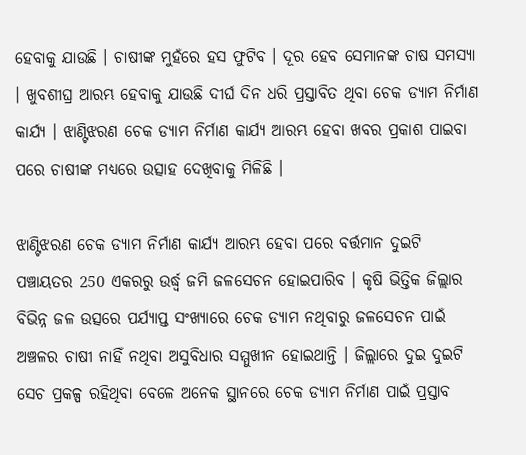ହେବାକୁ ଯାଉଛି । ଚାଷୀଙ୍କ ମୁହଁରେ ହସ ଫୁଟିବ । ଦୂର ହେବ ସେମାନଙ୍କ ଚାଷ ସମସ୍ୟା । ଖୁବଶୀଘ୍ର ଆରମ୍ଭ ହେବାକୁ ଯାଉଛି ଦୀର୍ଘ ଦିନ ଧରି ପ୍ରସ୍ତାବିତ ଥିବା ଚେକ ଡ୍ୟାମ ନିର୍ମାଣ କାର୍ଯ୍ୟ । ଝାଣ୍ଟିଝରଣ ଚେକ ଡ୍ୟାମ ନିର୍ମାଣ କାର୍ଯ୍ୟ ଆରମ୍ଭ ହେବା ଖବର ପ୍ରକାଶ ପାଇବା ପରେ ଚାଷୀଙ୍କ ମଧ୍ୟରେ ଉତ୍ସାହ ଦେଖିବାକୁ ମିଳିଛି ।

ଝାଣ୍ଟିଝରଣ ଚେକ ଡ୍ୟାମ ନିର୍ମାଣ କାର୍ଯ୍ୟ ଆରମ୍ଭ ହେବା ପରେ ବର୍ତ୍ତମାନ ଦୁଇଟି ପଞ୍ଚାୟତର 250 ଏକରରୁ ଉର୍ଦ୍ଧ୍ବ ଜମି ଜଳସେଚନ ହୋଇପାରିବ । କୃଷି ଭିତ୍ତିକ ଜିଲ୍ଲାର ବିଭିନ୍ନ ଜଳ ଉତ୍ସରେ ପର୍ଯ୍ୟାପ୍ତ ସଂଖ୍ୟାରେ ଚେକ ଡ୍ୟାମ ନଥିବାରୁ ଜଳସେଚନ ପାଇଁ ଅଞ୍ଚଳର ଚାଷୀ ନାହିଁ ନଥିବା ଅସୁବିଧାର ସମ୍ମୁଖୀନ ହୋଇଥାନ୍ତି । ଜିଲ୍ଲାରେ ଦୁଇ ଦୁଇଟି ସେଚ ପ୍ରକଳ୍ପ ରହିଥିବା ବେଳେ ଅନେକ ସ୍ଥାନରେ ଚେକ ଡ୍ୟାମ ନିର୍ମାଣ ପାଇଁ ପ୍ରସ୍ତାବ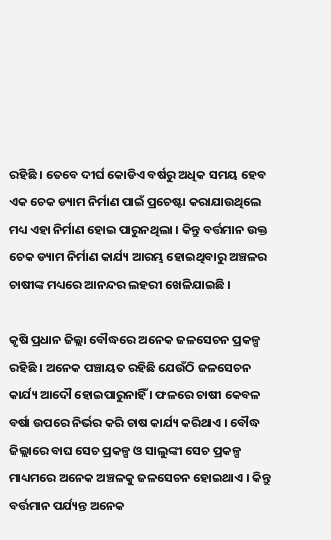ରହିଛି । ତେବେ ଦୀର୍ଘ କୋଡିଏ ବର୍ଷରୁ ଅଧିକ ସମୟ ହେବ ଏକ ଚେକ ଡ୍ୟାମ ନିର୍ମାଣ ପାଇଁ ପ୍ରଚେଷ୍ଟା କରାଯାଉଥିଲେ ମଧ୍ୟ ଏହା ନିର୍ମାଣ ହୋଇ ପାରୁନଥିଲା । କିନ୍ତୁ ବର୍ତ୍ତମାନ ଉକ୍ତ ଚେକ ଡ୍ୟାମ ନିର୍ମାଣ କାର୍ଯ୍ୟ ଆରମ୍ଭ ହୋଇଥିବାରୁ ଅଞ୍ଚଳର ଚାଷୀଙ୍କ ମଧ୍ୟରେ ଆନନ୍ଦର ଲହରୀ ଖେଳିଯାଇଛି ।

କୃଷି ପ୍ରଧାନ ଜିଲ୍ଲା ବୌଦ୍ଧରେ ଅନେକ ଜଳସେଚନ ପ୍ରକଳ୍ପ ରହିଛି । ଅନେକ ପଞ୍ଚାୟତ ରହିଛି ଯେଉଁଠି ଜଳସେଚନ କାର୍ଯ୍ୟ ଆଦୌ ହୋଇପାରୁନାହିଁ । ଫଳରେ ଚାଷୀ କେବଳ ବର୍ଷା ଉପରେ ନିର୍ଭର କରି ଚାଷ କାର୍ଯ୍ୟ କରିଥାଏ । ବୌଦ୍ଧ ଜିଲ୍ଲାରେ ବାଘ ସେଚ ପ୍ରକଳ୍ପ ଓ ସାଲୁଙ୍କୀ ସେଚ ପ୍ରକଳ୍ପ ମାଧ୍ୟମରେ ଅନେକ ଅଞ୍ଚଳକୁ ଜଳସେଚନ ହୋଇଥାଏ । କିନ୍ତୁ ବର୍ତ୍ତମାନ ପର୍ଯ୍ୟନ୍ତ ଅନେକ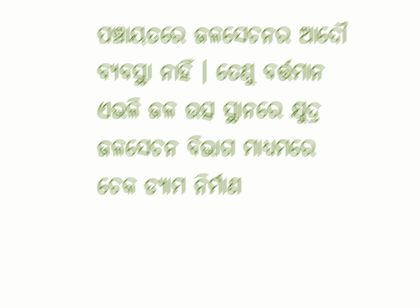ପଞ୍ଚାୟତରେ ଜଳସେଚନର ଆଦୌ ବ୍ୟବସ୍ଥା ନାହିଁ । ତେଣୁ ବର୍ତ୍ତମାନ ଏଭଳି ଜଳ ଉତ୍ସ ସ୍ଥାନରେ କ୍ଷୁଦ୍ର ଜଳସେଚନ ବିଭାଗ ମାଧ୍ୟମରେ ଚେକ ଡ୍ୟାମ ନିର୍ମାଣ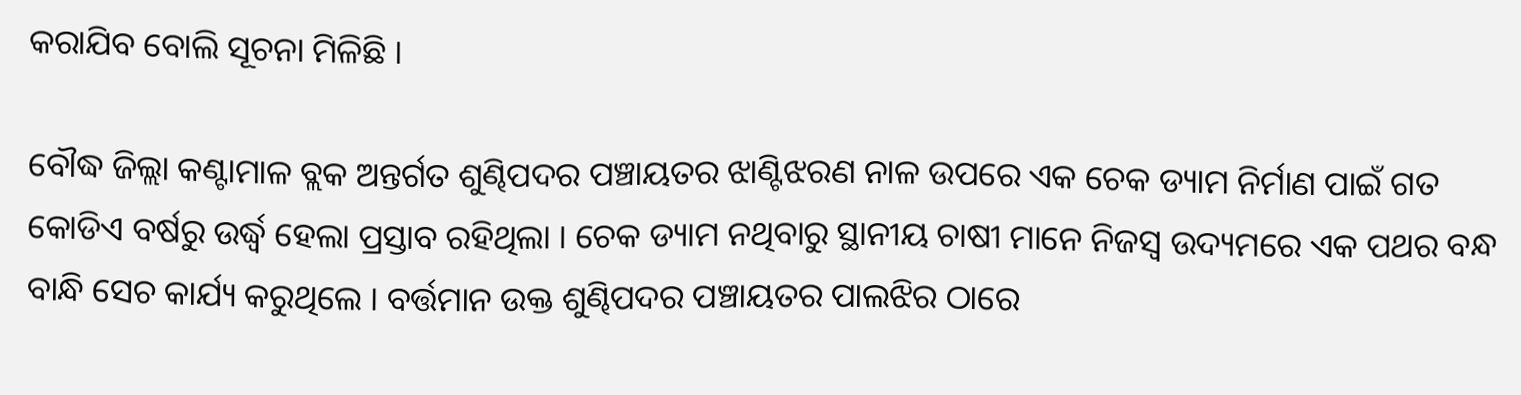କରାଯିବ ବୋଲି ସୂଚନା ମିଳିଛି ।

ବୌଦ୍ଧ ଜିଲ୍ଲା କଣ୍ଟାମାଳ ବ୍ଲକ ଅନ୍ତର୍ଗତ ଶୁଣ୍ଢିପଦର ପଞ୍ଚାୟତର ଝାଣ୍ଟିଝରଣ ନାଳ ଉପରେ ଏକ ଚେକ ଡ୍ୟାମ ନିର୍ମାଣ ପାଇଁ ଗତ କୋଡିଏ ବର୍ଷରୁ ଉର୍ଦ୍ଧ୍ବ ହେଲା ପ୍ରସ୍ତାବ ରହିଥିଲା । ଚେକ ଡ୍ୟାମ ନଥିବାରୁ ସ୍ଥାନୀୟ ଚାଷୀ ମାନେ ନିଜସ୍ବ ଉଦ୍ୟମରେ ଏକ ପଥର ବନ୍ଧ ବାନ୍ଧି ସେଚ କାର୍ଯ୍ୟ କରୁଥିଲେ । ବର୍ତ୍ତମାନ ଉକ୍ତ ଶୁଣ୍ଢିପଦର ପଞ୍ଚାୟତର ପାଲଝିର ଠାରେ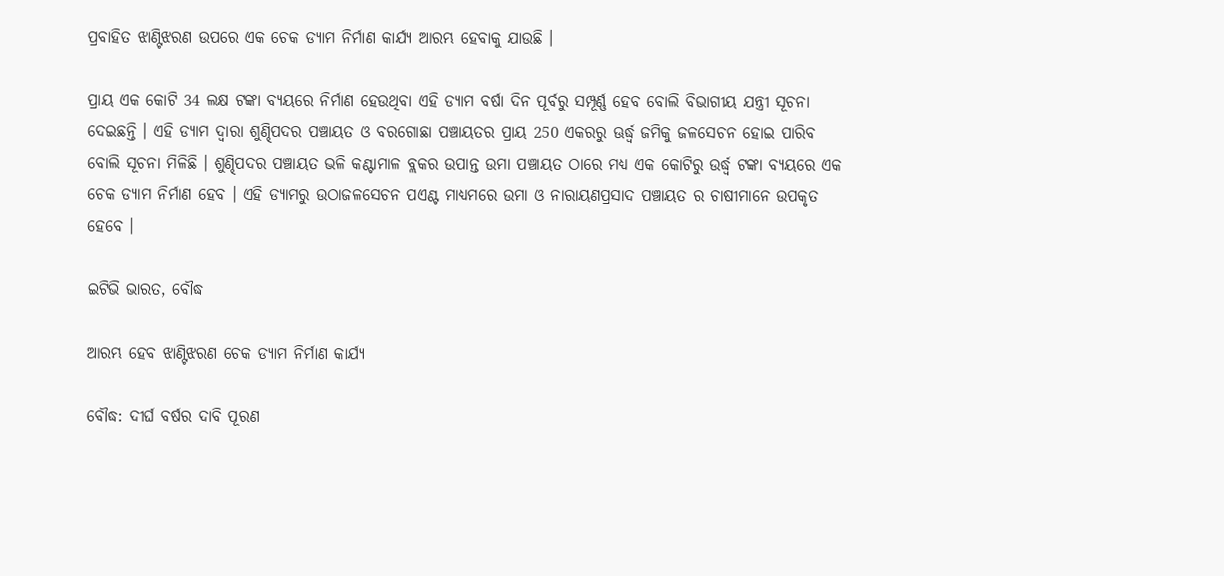ପ୍ରବାହିତ ଝାଣ୍ଟିଝରଣ ଉପରେ ଏକ ଚେକ ଡ୍ୟାମ ନିର୍ମାଣ କାର୍ଯ୍ୟ ଆରମ୍ଭ ହେବାକୁ ଯାଉଛି ।

ପ୍ରାୟ ଏକ କୋଟି 34 ଲକ୍ଷ ଟଙ୍କା ବ୍ୟୟରେ ନିର୍ମାଣ ହେଉଥିବା ଏହି ଡ୍ୟାମ ବର୍ଷା ଦିନ ପୂର୍ବରୁ ସମ୍ପୂର୍ଣ୍ଣ ହେବ ବୋଲି ବିଭାଗୀୟ ଯନ୍ତ୍ରୀ ସୂଚନା ଦେଇଛନ୍ତି । ଏହି ଡ୍ୟାମ ଦ୍ବାରା ଶୁଣ୍ଢିପଦର ପଞ୍ଚାୟତ ଓ ବରଗୋଛା ପଞ୍ଚାୟତର ପ୍ରାୟ 250 ଏକରରୁ ଊର୍ଦ୍ଧ୍ବ ଜମିକୁ ଜଳସେଚନ ହୋଇ ପାରିବ ବୋଲି ସୂଚନା ମିଳିଛି । ଶୁଣ୍ଢିପଦର ପଞ୍ଚାୟତ ଭଳି କଣ୍ଟାମାଳ ବ୍ଲକର ଉପାନ୍ତ ଉମା ପଞ୍ଚାୟତ ଠାରେ ମଧ୍ୟ ଏକ କୋଟିରୁ ଉର୍ଦ୍ଧ୍ବ ଟଙ୍କା ବ୍ୟୟରେ ଏକ ଚେକ ଡ୍ୟାମ ନିର୍ମାଣ ହେବ । ଏହି ଡ୍ୟାମରୁ ଉଠାଜଳସେଚନ ପଏଣ୍ଟ ମାଧ୍ୟମରେ ଉମା ଓ ନାରାୟଣପ୍ରସାଦ ପଞ୍ଚାୟତ ର ଚାଷୀମାନେ ଉପକୃତ ହେବେ ।

ଇଟିଭି ଭାରତ, ବୌଦ୍ଧ

ଆରମ୍ଭ ହେବ ଝାଣ୍ଟିଝରଣ ଚେକ ଡ୍ୟାମ ନିର୍ମାଣ କାର୍ଯ୍ୟ

ବୌଦ୍ଧ: ଦୀର୍ଘ ବର୍ଷର ଦାବି ପୂରଣ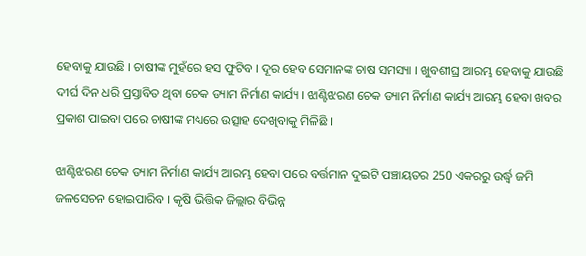ହେବାକୁ ଯାଉଛି । ଚାଷୀଙ୍କ ମୁହଁରେ ହସ ଫୁଟିବ । ଦୂର ହେବ ସେମାନଙ୍କ ଚାଷ ସମସ୍ୟା । ଖୁବଶୀଘ୍ର ଆରମ୍ଭ ହେବାକୁ ଯାଉଛି ଦୀର୍ଘ ଦିନ ଧରି ପ୍ରସ୍ତାବିତ ଥିବା ଚେକ ଡ୍ୟାମ ନିର୍ମାଣ କାର୍ଯ୍ୟ । ଝାଣ୍ଟିଝରଣ ଚେକ ଡ୍ୟାମ ନିର୍ମାଣ କାର୍ଯ୍ୟ ଆରମ୍ଭ ହେବା ଖବର ପ୍ରକାଶ ପାଇବା ପରେ ଚାଷୀଙ୍କ ମଧ୍ୟରେ ଉତ୍ସାହ ଦେଖିବାକୁ ମିଳିଛି ।

ଝାଣ୍ଟିଝରଣ ଚେକ ଡ୍ୟାମ ନିର୍ମାଣ କାର୍ଯ୍ୟ ଆରମ୍ଭ ହେବା ପରେ ବର୍ତ୍ତମାନ ଦୁଇଟି ପଞ୍ଚାୟତର 250 ଏକରରୁ ଉର୍ଦ୍ଧ୍ବ ଜମି ଜଳସେଚନ ହୋଇପାରିବ । କୃଷି ଭିତ୍ତିକ ଜିଲ୍ଲାର ବିଭିନ୍ନ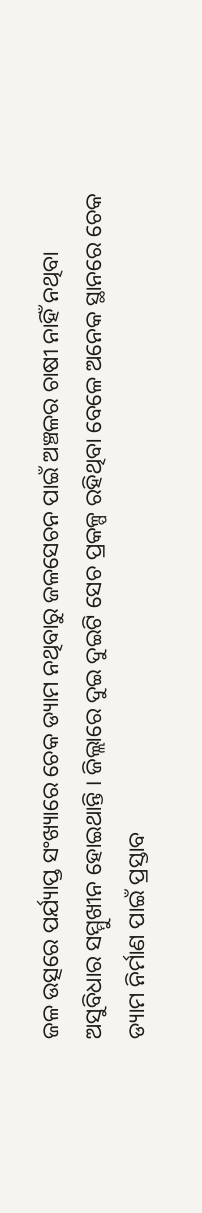ଜଳ ଉତ୍ସରେ ପର୍ଯ୍ୟାପ୍ତ ସଂଖ୍ୟାରେ ଚେକ ଡ୍ୟାମ ନଥିବାରୁ ଜଳସେଚନ ପାଇଁ ଅଞ୍ଚଳର ଚାଷୀ ନାହିଁ ନଥିବା ଅସୁବିଧାର ସମ୍ମୁଖୀନ ହୋଇଥାନ୍ତି । ଜିଲ୍ଲାରେ ଦୁଇ ଦୁଇଟି ସେଚ ପ୍ରକଳ୍ପ ରହିଥିବା ବେଳେ ଅନେକ ସ୍ଥାନରେ ଚେକ ଡ୍ୟାମ ନିର୍ମାଣ ପାଇଁ ପ୍ରସ୍ତାବ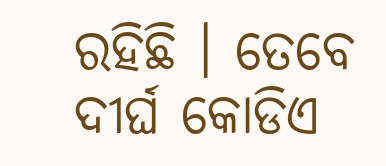ରହିଛି । ତେବେ ଦୀର୍ଘ କୋଡିଏ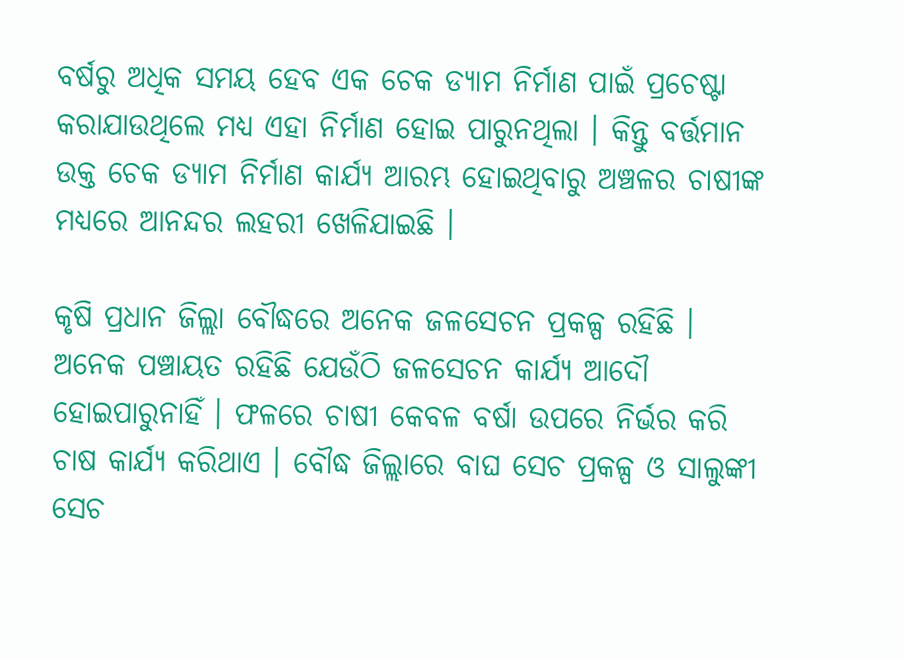ବର୍ଷରୁ ଅଧିକ ସମୟ ହେବ ଏକ ଚେକ ଡ୍ୟାମ ନିର୍ମାଣ ପାଇଁ ପ୍ରଚେଷ୍ଟା କରାଯାଉଥିଲେ ମଧ୍ୟ ଏହା ନିର୍ମାଣ ହୋଇ ପାରୁନଥିଲା । କିନ୍ତୁ ବର୍ତ୍ତମାନ ଉକ୍ତ ଚେକ ଡ୍ୟାମ ନିର୍ମାଣ କାର୍ଯ୍ୟ ଆରମ୍ଭ ହୋଇଥିବାରୁ ଅଞ୍ଚଳର ଚାଷୀଙ୍କ ମଧ୍ୟରେ ଆନନ୍ଦର ଲହରୀ ଖେଳିଯାଇଛି ।

କୃଷି ପ୍ରଧାନ ଜିଲ୍ଲା ବୌଦ୍ଧରେ ଅନେକ ଜଳସେଚନ ପ୍ରକଳ୍ପ ରହିଛି । ଅନେକ ପଞ୍ଚାୟତ ରହିଛି ଯେଉଁଠି ଜଳସେଚନ କାର୍ଯ୍ୟ ଆଦୌ ହୋଇପାରୁନାହିଁ । ଫଳରେ ଚାଷୀ କେବଳ ବର୍ଷା ଉପରେ ନିର୍ଭର କରି ଚାଷ କାର୍ଯ୍ୟ କରିଥାଏ । ବୌଦ୍ଧ ଜିଲ୍ଲାରେ ବାଘ ସେଚ ପ୍ରକଳ୍ପ ଓ ସାଲୁଙ୍କୀ ସେଚ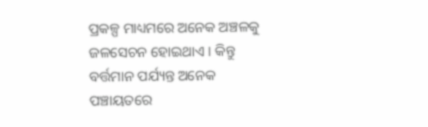ପ୍ରକଳ୍ପ ମାଧ୍ୟମରେ ଅନେକ ଅଞ୍ଚଳକୁ ଜଳସେଚନ ହୋଇଥାଏ । କିନ୍ତୁ ବର୍ତ୍ତମାନ ପର୍ଯ୍ୟନ୍ତ ଅନେକ ପଞ୍ଚାୟତରେ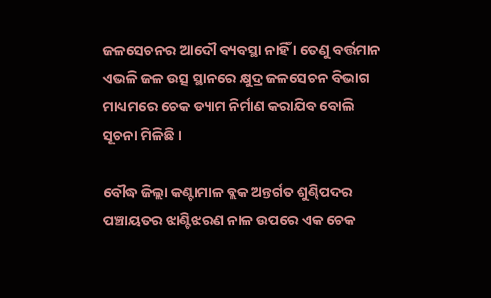ଜଳସେଚନର ଆଦୌ ବ୍ୟବସ୍ଥା ନାହିଁ । ତେଣୁ ବର୍ତ୍ତମାନ ଏଭଳି ଜଳ ଉତ୍ସ ସ୍ଥାନରେ କ୍ଷୁଦ୍ର ଜଳସେଚନ ବିଭାଗ ମାଧ୍ୟମରେ ଚେକ ଡ୍ୟାମ ନିର୍ମାଣ କରାଯିବ ବୋଲି ସୂଚନା ମିଳିଛି ।

ବୌଦ୍ଧ ଜିଲ୍ଲା କଣ୍ଟାମାଳ ବ୍ଲକ ଅନ୍ତର୍ଗତ ଶୁଣ୍ଢିପଦର ପଞ୍ଚାୟତର ଝାଣ୍ଟିଝରଣ ନାଳ ଉପରେ ଏକ ଚେକ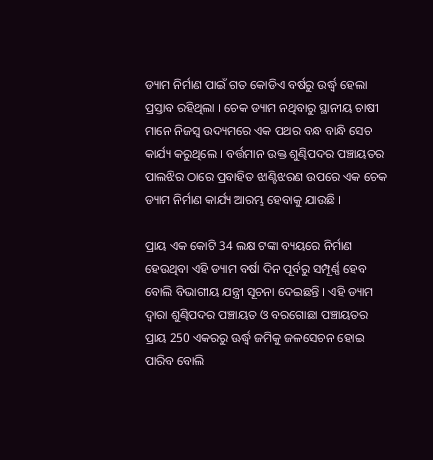ଡ୍ୟାମ ନିର୍ମାଣ ପାଇଁ ଗତ କୋଡିଏ ବର୍ଷରୁ ଉର୍ଦ୍ଧ୍ବ ହେଲା ପ୍ରସ୍ତାବ ରହିଥିଲା । ଚେକ ଡ୍ୟାମ ନଥିବାରୁ ସ୍ଥାନୀୟ ଚାଷୀ ମାନେ ନିଜସ୍ବ ଉଦ୍ୟମରେ ଏକ ପଥର ବନ୍ଧ ବାନ୍ଧି ସେଚ କାର୍ଯ୍ୟ କରୁଥିଲେ । ବର୍ତ୍ତମାନ ଉକ୍ତ ଶୁଣ୍ଢିପଦର ପଞ୍ଚାୟତର ପାଲଝିର ଠାରେ ପ୍ରବାହିତ ଝାଣ୍ଟିଝରଣ ଉପରେ ଏକ ଚେକ ଡ୍ୟାମ ନିର୍ମାଣ କାର୍ଯ୍ୟ ଆରମ୍ଭ ହେବାକୁ ଯାଉଛି ।

ପ୍ରାୟ ଏକ କୋଟି 34 ଲକ୍ଷ ଟଙ୍କା ବ୍ୟୟରେ ନିର୍ମାଣ ହେଉଥିବା ଏହି ଡ୍ୟାମ ବର୍ଷା ଦିନ ପୂର୍ବରୁ ସମ୍ପୂର୍ଣ୍ଣ ହେବ ବୋଲି ବିଭାଗୀୟ ଯନ୍ତ୍ରୀ ସୂଚନା ଦେଇଛନ୍ତି । ଏହି ଡ୍ୟାମ ଦ୍ବାରା ଶୁଣ୍ଢିପଦର ପଞ୍ଚାୟତ ଓ ବରଗୋଛା ପଞ୍ଚାୟତର ପ୍ରାୟ 250 ଏକରରୁ ଊର୍ଦ୍ଧ୍ବ ଜମିକୁ ଜଳସେଚନ ହୋଇ ପାରିବ ବୋଲି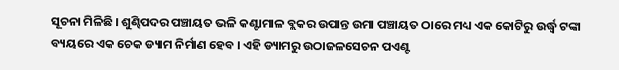ସୂଚନା ମିଳିଛି । ଶୁଣ୍ଢିପଦର ପଞ୍ଚାୟତ ଭଳି କଣ୍ଟାମାଳ ବ୍ଲକର ଉପାନ୍ତ ଉମା ପଞ୍ଚାୟତ ଠାରେ ମଧ୍ୟ ଏକ କୋଟିରୁ ଉର୍ଦ୍ଧ୍ବ ଟଙ୍କା ବ୍ୟୟରେ ଏକ ଚେକ ଡ୍ୟାମ ନିର୍ମାଣ ହେବ । ଏହି ଡ୍ୟାମରୁ ଉଠାଜଳସେଚନ ପଏଣ୍ଟ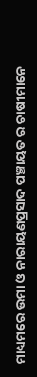ମାଧ୍ୟମରେ ଉମା ଓ ନାରାୟଣପ୍ରସାଦ ପଞ୍ଚାୟତ ର ଚାଷୀମାନେ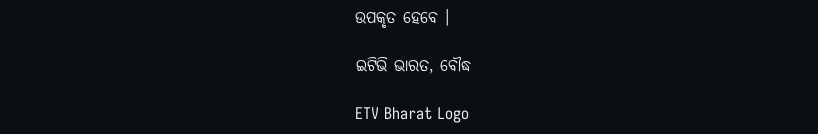ଉପକୃତ ହେବେ ।

ଇଟିଭି ଭାରତ, ବୌଦ୍ଧ

ETV Bharat Logo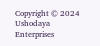Copyright © 2024 Ushodaya Enterprises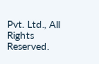Pvt. Ltd., All Rights Reserved.